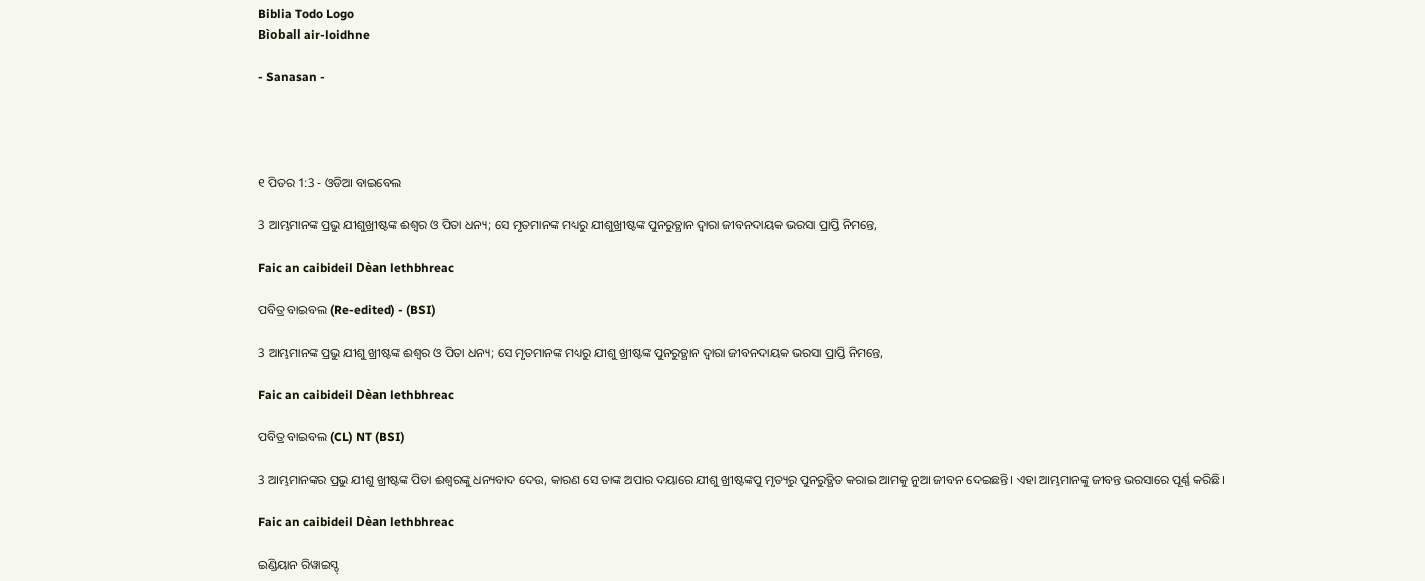Biblia Todo Logo
Bìoball air-loidhne

- Sanasan -




୧ ପିତର 1:3 - ଓଡିଆ ବାଇବେଲ

3 ଆମ୍ଭମାନଙ୍କ ପ୍ରଭୁ ଯୀଶୁଖ୍ରୀଷ୍ଟଙ୍କ ଈଶ୍ୱର ଓ ପିତା ଧନ୍ୟ; ସେ ମୃତମାନଙ୍କ ମଧ୍ୟରୁ ଯୀଶୁଖ୍ରୀଷ୍ଟଙ୍କ ପୁନରୁତ୍ଥାନ ଦ୍ୱାରା ଜୀବନଦାୟକ ଭରସା ପ୍ରାପ୍ତି ନିମନ୍ତେ,

Faic an caibideil Dèan lethbhreac

ପବିତ୍ର ବାଇବଲ (Re-edited) - (BSI)

3 ଆମ୍ଭମାନଙ୍କ ପ୍ରଭୁ ଯୀଶୁ ଖ୍ରୀଷ୍ଟଙ୍କ ଈଶ୍ଵର ଓ ପିତା ଧନ୍ୟ; ସେ ମୃତମାନଙ୍କ ମଧ୍ୟରୁ ଯୀଶୁ ଖ୍ରୀଷ୍ଟଙ୍କ ପୁନରୁତ୍ଥାନ ଦ୍ଵାରା ଜୀବନଦାୟକ ଭରସା ପ୍ରାପ୍ତି ନିମନ୍ତେ,

Faic an caibideil Dèan lethbhreac

ପବିତ୍ର ବାଇବଲ (CL) NT (BSI)

3 ଆମ୍ଭମାନଙ୍କର ପ୍ରଭୁ ଯୀଶୁ ଖ୍ରୀଷ୍ଟଙ୍କ ପିତା ଈଶ୍ୱରଙ୍କୁ ଧନ୍ୟବାଦ ଦେଉ, କାରଣ ସେ ତାଙ୍କ ଅପାର ଦୟାରେ ଯୀଶୁ ଖ୍ରୀଷ୍ଟଙ୍କପୁ ମୃତ୍ୟରୁ ପୁନରୁତ୍ଥିତ କରାଇ ଆମକୁ ନୁଆ ଜୀବନ ଦେଇଛନ୍ତି। ଏହା ଆମ୍ଭମାନଙ୍କୁ ଜୀବନ୍ତ ଭରସାରେ ପୂର୍ଣ୍ଣ କରିଛି।

Faic an caibideil Dèan lethbhreac

ଇଣ୍ଡିୟାନ ରିୱାଇସ୍ଡ୍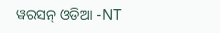ୱରସନ୍ ଓଡିଆ -NT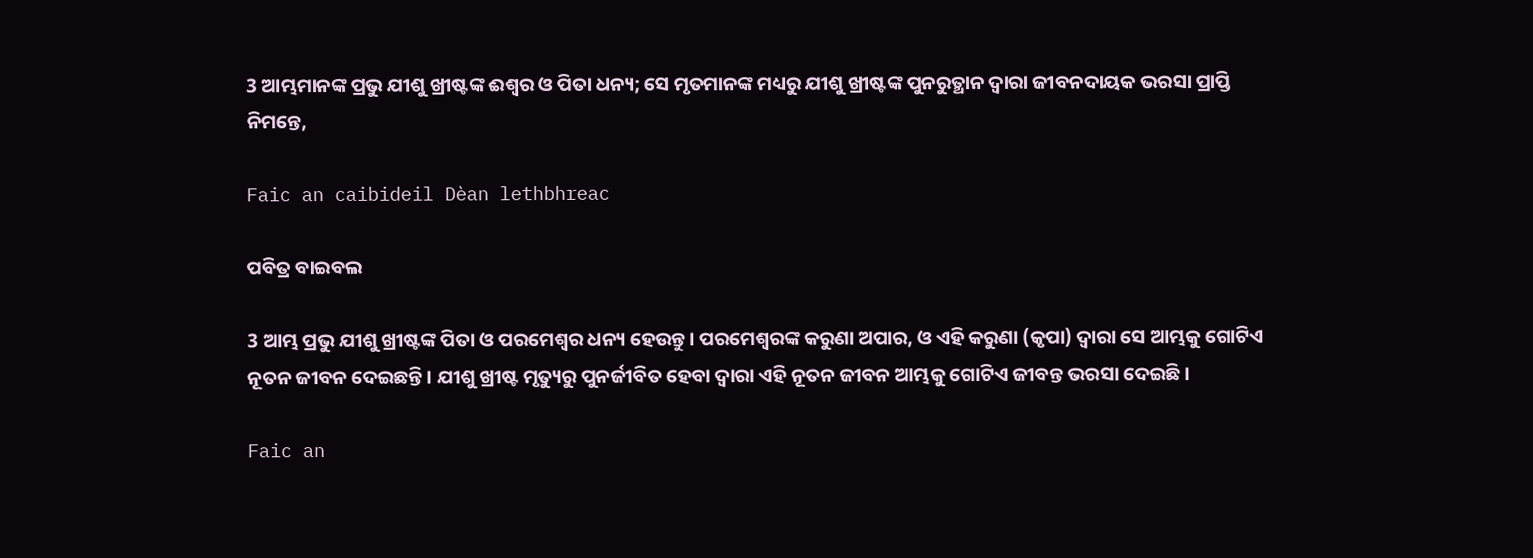3 ଆମ୍ଭମାନଙ୍କ ପ୍ରଭୁ ଯୀଶୁ ଖ୍ରୀଷ୍ଟଙ୍କ ଈଶ୍ବର ଓ ପିତା ଧନ୍ୟ; ସେ ମୃତମାନଙ୍କ ମଧ୍ୟରୁ ଯୀଶୁ ଖ୍ରୀଷ୍ଟଙ୍କ ପୁନରୁତ୍ଥାନ ଦ୍ୱାରା ଜୀବନଦାୟକ ଭରସା ପ୍ରାପ୍ତି ନିମନ୍ତେ,

Faic an caibideil Dèan lethbhreac

ପବିତ୍ର ବାଇବଲ

3 ଆମ୍ଭ ପ୍ରଭୁ ଯୀଶୁ ଖ୍ରୀଷ୍ଟଙ୍କ ପିତା ଓ ପରମେଶ୍ୱର ଧନ୍ୟ ହେଉନ୍ତୁ। ପରମେଶ୍ୱରଙ୍କ କରୁଣା ଅପାର, ଓ ଏହି କରୁଣା (କୃପା) ଦ୍ୱାରା ସେ ଆମ୍ଭକୁ ଗୋଟିଏ ନୂତନ ଜୀବନ ଦେଇଛନ୍ତି। ଯୀଶୁ ଖ୍ରୀଷ୍ଟ ମୃତ୍ୟୁରୁ ପୁନର୍ଜୀବିତ ହେବା ଦ୍ୱାରା ଏହି ନୂତନ ଜୀବନ ଆମ୍ଭକୁ ଗୋଟିଏ ଜୀବନ୍ତ ଭରସା ଦେଇଛି।

Faic an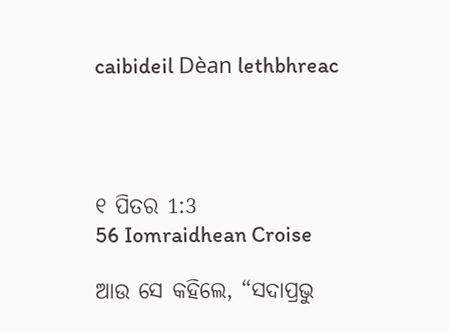caibideil Dèan lethbhreac




୧ ପିତର 1:3
56 Iomraidhean Croise

ଆଉ ସେ କହିଲେ, “ସଦାପ୍ରଭୁ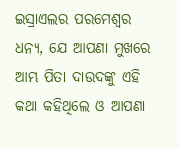ଇସ୍ରାଏଲର ପରମେଶ୍ୱର ଧନ୍ୟ, ଯେ ଆପଣା ମୁଖରେ ଆମ୍ଭ ପିତା ଦାଉଦଙ୍କୁ ଏହି କଥା କହିଥିଲେ ଓ ଆପଣା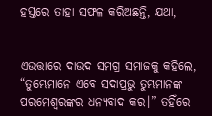ହସ୍ତରେ ତାହା ସଫଳ କରିଅଛନ୍ତି, ଯଥା,


ଏଉତ୍ତାରେ ଦାଉଦ ସମଗ୍ର ସମାଜକୁ କହିଲେ, “ତୁମ୍ଭେମାନେ ଏବେ ସଦାପ୍ରଭୁ ତୁମ୍ଭମାନଙ୍କ ପରମେଶ୍ୱରଙ୍କର ଧନ୍ୟବାଦ କର।” ତହିଁରେ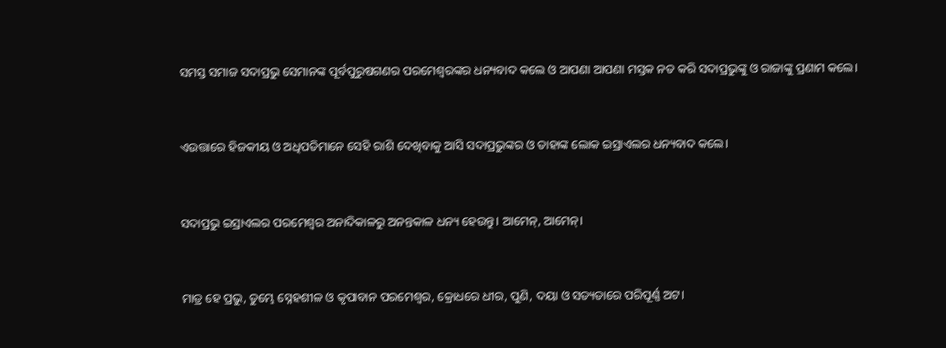ସମସ୍ତ ସମାଜ ସଦାପ୍ରଭୁ ସେମାନଙ୍କ ପୂର୍ବପୁରୁଷଗଣର ପରମେଶ୍ୱରଙ୍କର ଧନ୍ୟବାଦ କଲେ ଓ ଆପଣା ଆପଣା ମସ୍ତକ ନତ କରି ସଦାପ୍ରଭୁଙ୍କୁ ଓ ରାଜାଙ୍କୁ ପ୍ରଣାମ କଲେ।


ଏଉତ୍ତାରେ ହିଜକୀୟ ଓ ଅଧିପତିମାନେ ସେହି ରାଶି ଦେଖିବାକୁ ଆସି ସଦାପ୍ରଭୁଙ୍କର ଓ ତାହାଙ୍କ ଲୋକ ଇସ୍ରାଏଲର ଧନ୍ୟବାଦ କଲେ।


ସଦାପ୍ରଭୁ ଇସ୍ରାଏଲର ପରମେଶ୍ୱର ଅନାଦିକାଳରୁ ଅନନ୍ତକାଳ ଧନ୍ୟ ହେଉନ୍ତୁ। ଆମେନ୍‍, ଆମେନ୍‍।


ମାତ୍ର ହେ ପ୍ରଭୁ, ତୁମ୍ଭେ ସ୍ନେହଶୀଳ ଓ କୃପାବାନ ପରମେଶ୍ୱର, କ୍ରୋଧରେ ଧୀର, ପୁଣି, ଦୟା ଓ ସତ୍ୟତାରେ ପରିପୂର୍ଣ୍ଣ ଅଟ।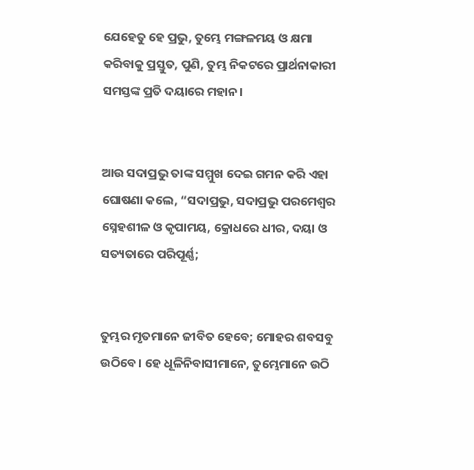ଯେହେତୁ ହେ ପ୍ରଭୁ, ତୁମ୍ଭେ ମଙ୍ଗଳମୟ ଓ କ୍ଷମା କରିବାକୁ ପ୍ରସ୍ତୁତ, ପୁଣି, ତୁମ୍ଭ ନିକଟରେ ପ୍ରାର୍ଥନାକାରୀ ସମସ୍ତଙ୍କ ପ୍ରତି ଦୟାରେ ମହାନ।


ଆଉ ସଦାପ୍ରଭୁ ତାଙ୍କ ସମ୍ମୁଖ ଦେଇ ଗମନ କରି ଏହା ଘୋଷଣା କଲେ, “ସଦାପ୍ରଭୁ, ସଦାପ୍ରଭୁ ପରମେଶ୍ୱର ସ୍ନେହଶୀଳ ଓ କୃପାମୟ, କ୍ରୋଧରେ ଧୀର, ଦୟା ଓ ସତ୍ୟତାରେ ପରିପୂର୍ଣ୍ଣ;


ତୁମ୍ଭର ମୃତମାନେ ଜୀବିତ ହେବେ; ମୋହର ଶବସବୁ ଉଠିବେ। ହେ ଧୂଳିନିବାସୀମାନେ, ତୁମ୍ଭେମାନେ ଉଠି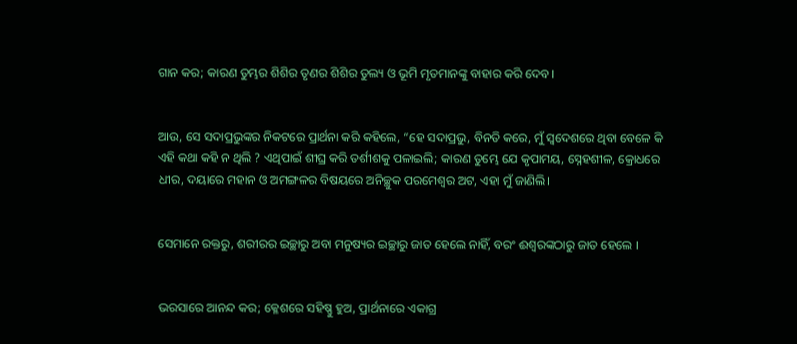ଗାନ କର; କାରଣ ତୁମ୍ଭର ଶିଶିର ତୃଣର ଶିଶିର ତୁଲ୍ୟ ଓ ଭୂମି ମୃତମାନଙ୍କୁ ବାହାର କରି ଦେବ।


ଆଉ, ସେ ସଦାପ୍ରଭୁଙ୍କର ନିକଟରେ ପ୍ରାର୍ଥନା କରି କହିଲେ, “ହେ ସଦାପ୍ରଭୁ, ବିନତି କରେ, ମୁଁ ସ୍ୱଦେଶରେ ଥିବା ବେଳେ କି ଏହି କଥା କହି ନ ଥିଲି ? ଏଥିପାଇଁ ଶୀଘ୍ର କରି ତର୍ଶୀଶକୁ ପଳାଇଲି; କାରଣ ତୁମ୍ଭେ ଯେ କୃପାମୟ, ସ୍ନେହଶୀଳ, କ୍ରୋଧରେ ଧୀର, ଦୟାରେ ମହାନ ଓ ଅମଙ୍ଗଳର ବିଷୟରେ ଅନିଚ୍ଛୁକ ପରମେଶ୍ୱର ଅଟ, ଏହା ମୁଁ ଜାଣିଲି।


ସେମାନେ ରକ୍ତରୁ, ଶରୀରର ଇଚ୍ଛାରୁ ଅବା ମନୁଷ୍ୟର ଇଚ୍ଛାରୁ ଜାତ ହେଲେ ନାହିଁ, ବରଂ ଈଶ୍ୱରଙ୍କଠାରୁ ଜାତ ହେଲେ ।


ଭରସାରେ ଆନନ୍ଦ କର; କ୍ଳେଶରେ ସହିଷ୍ଣୁ ହୁଅ, ପ୍ରାର୍ଥନାରେ ଏକାଗ୍ର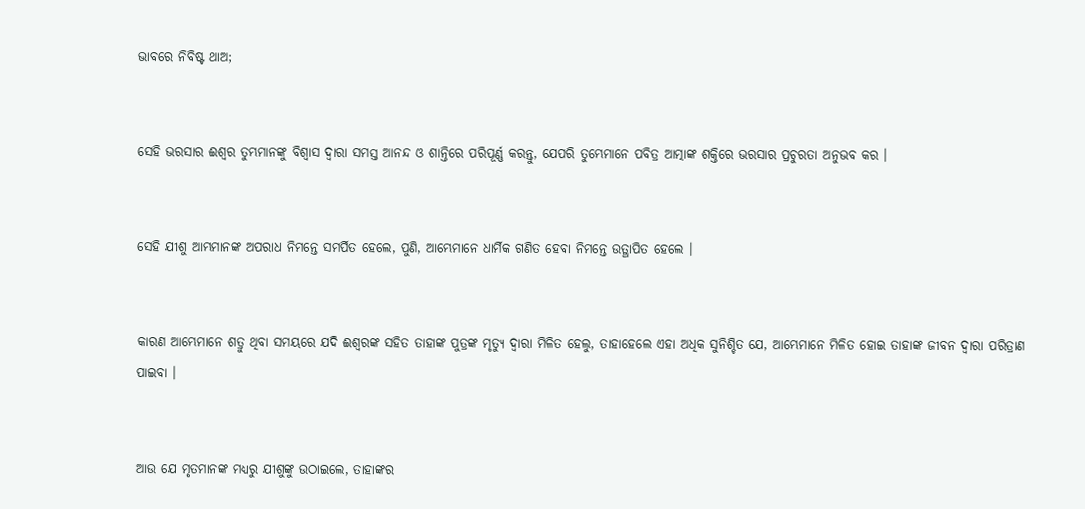ଭାବରେ ନିବିଷ୍ଟ ଥାଅ;


ସେହି ଭରସାର ଈଶ୍ୱର ତୁମ୍ଭମାନଙ୍କୁ ବିଶ୍ୱାସ ଦ୍ୱାରା ସମସ୍ତ ଆନନ୍ଦ ଓ ଶାନ୍ତିରେ ପରିପୂର୍ଣ୍ଣ କରନ୍ତୁ, ଯେପରି ତୁମ୍ଭେମାନେ ପବିତ୍ର ଆତ୍ମାଙ୍କ ଶକ୍ତିରେ ଭରସାର ପ୍ରଚୁରତା ଅନୁଭବ କର ।


ସେହି ଯୀଶୁ ଆମ୍ଭମାନଙ୍କ ଅପରାଧ ନିମନ୍ତେ ସମର୍ପିତ ହେଲେ, ପୁଣି, ଆମ୍ଭେମାନେ ଧାର୍ମିକ ଗଣିତ ହେବା ନିମନ୍ତେ ଉତ୍ଥାପିତ ହେଲେ ।


କାରଣ ଆମ୍ଭେମାନେ ଶତ୍ରୁ ଥିବା ସମୟରେ ଯଦି ଈଶ୍ୱରଙ୍କ ସହିତ ତାହାଙ୍କ ପୁତ୍ରଙ୍କ ମୃତ୍ୟୁ ଦ୍ୱାରା ମିଳିତ ହେଲୁ, ତାହାହେଲେ ଏହା ଅଧିକ ସୁନିଶ୍ଚିତ ଯେ, ଆମ୍ଭେମାନେ ମିଳିତ ହୋଇ ତାହାଙ୍କ ଜୀବନ ଦ୍ୱାରା ପରିତ୍ରାଣ ପାଇବା ।


ଆଉ ଯେ ମୃତମାନଙ୍କ ମଧ୍ୟରୁ ଯୀଶୁଙ୍କୁ ଉଠାଇଲେ, ତାହାଙ୍କର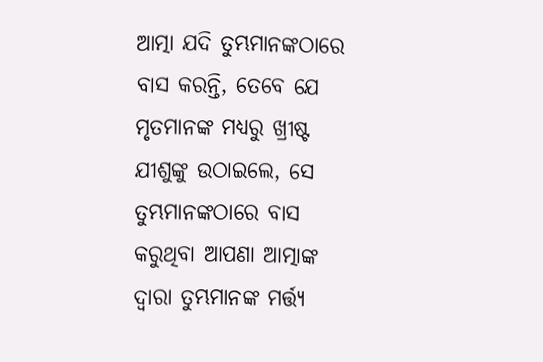ଆତ୍ମା ଯଦି ତୁମ୍ଭମାନଙ୍କଠାରେ ବାସ କରନ୍ତି, ତେବେ ଯେ ମୃତମାନଙ୍କ ମଧ୍ୟରୁ ଖ୍ରୀଷ୍ଟ ଯୀଶୁଙ୍କୁ ଉଠାଇଲେ, ସେ ତୁମ୍ଭମାନଙ୍କଠାରେ ବାସ କରୁଥିବା ଆପଣା ଆତ୍ମାଙ୍କ ଦ୍ୱାରା ତୁମ୍ଭମାନଙ୍କ ମର୍ତ୍ତ୍ୟ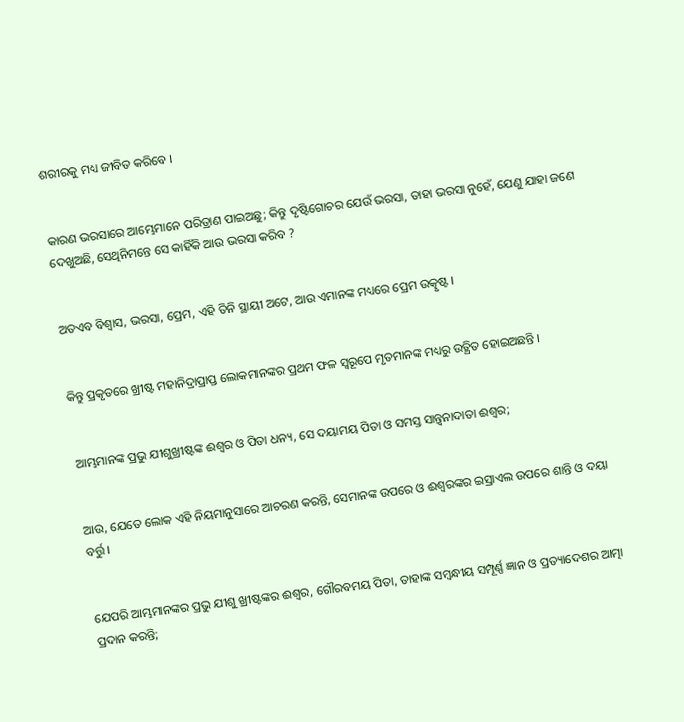ଶରୀରକୁ ମଧ୍ୟ ଜୀବିତ କରିବେ ।


କାରଣ ଭରସାରେ ଆମ୍ଭେମାନେ ପରିତ୍ରାଣ ପାଇଅଛୁ; କିନ୍ତୁ ଦୃଷ୍ଟିଗୋଚର ଯେଉଁ ଭରସା, ତାହା ଭରସା ନୁହେଁ, ଯେଣୁ ଯାହା ଜଣେ ଦେଖୁଅଛି, ସେଥିନିମନ୍ତେ ସେ କାହିଁକି ଆଉ ଭରସା କରିବ ?


ଅତଏବ ବିଶ୍ୱାସ, ଭରସା, ପ୍ରେମ, ଏହି ତିନି ସ୍ଥାୟୀ ଅଟେ, ଆଉ ଏମାନଙ୍କ ମଧ୍ୟରେ ପ୍ରେମ ଉତ୍କୃଷ୍ଟ ।


କିନ୍ତୁ ପ୍ରକୃତରେ ଖ୍ରୀଷ୍ଟ ମହାନିଦ୍ରାପ୍ରାପ୍ତ ଲୋକମାନଙ୍କର ପ୍ରଥମ ଫଳ ସ୍ୱରୂପେ ମୃତମାନଙ୍କ ମଧ୍ୟରୁ ଉତ୍ଥିତ ହୋଇଅଛନ୍ତି ।


ଆମ୍ଭମାନଙ୍କ ପ୍ରଭୁ ଯୀଶୁଖ୍ରୀଷ୍ଟଙ୍କ ଈଶ୍ୱର ଓ ପିତା ଧନ୍ୟ, ସେ ଦୟାମୟ ପିତା ଓ ସମସ୍ତ ସାନ୍ତ୍ୱନାଦାତା ଈଶ୍ୱର;


ଆଉ, ଯେତେ ଲୋକ ଏହି ନିୟମାନୁସାରେ ଆଚରଣ କରନ୍ତି, ସେମାନଙ୍କ ଉପରେ ଓ ଈଶ୍ୱରଙ୍କର ଇସ୍ରାଏଲ ଉପରେ ଶାନ୍ତି ଓ ଦୟା ବର୍ତ୍ତୁ ।


ଯେପରି ଆମ୍ଭମାନଙ୍କର ପ୍ରଭୁ ଯୀଶୁ ଖ୍ରୀଷ୍ଟଙ୍କର ଈଶ୍ୱର, ଗୌରବମୟ ପିତା, ତାହାଙ୍କ ସମ୍ବନ୍ଧୀୟ ସମ୍ପୂର୍ଣ୍ଣ ଜ୍ଞାନ ଓ ପ୍ରତ୍ୟାଦେଶର ଆତ୍ମା ପ୍ରଦାନ କରନ୍ତି;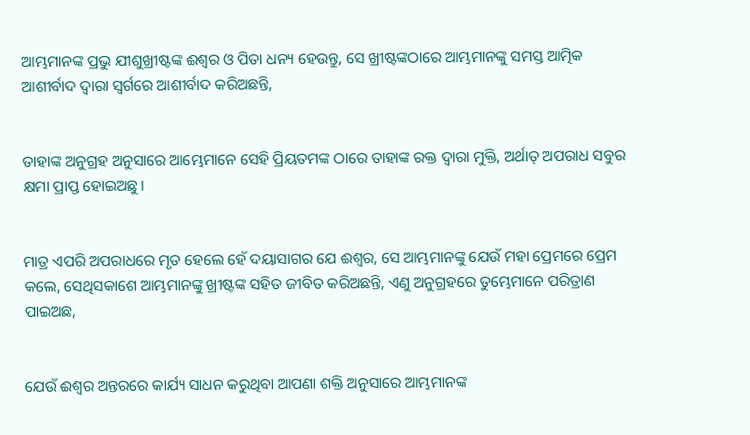ଆମ୍ଭମାନଙ୍କ ପ୍ରଭୁ ଯୀଶୁଖ୍ରୀଷ୍ଟଙ୍କ ଈଶ୍ୱର ଓ ପିତା ଧନ୍ୟ ହେଉନ୍ତୁ, ସେ ଖ୍ରୀଷ୍ଟଙ୍କଠାରେ ଆମ୍ଭମାନଙ୍କୁ ସମସ୍ତ ଆତ୍ମିକ ଆଶୀର୍ବାଦ ଦ୍ୱାରା ସ୍ୱର୍ଗରେ ଆଶୀର୍ବାଦ କରିଅଛନ୍ତି,


ତାହାଙ୍କ ଅନୁଗ୍ରହ ଅନୁସାରେ ଆମ୍ଭେମାନେ ସେହି ପ୍ରିୟତମଙ୍କ ଠାରେ ତାହାଙ୍କ ରକ୍ତ ଦ୍ୱାରା ମୁକ୍ତି, ଅର୍ଥାତ୍ ଅପରାଧ ସବୁର କ୍ଷମା ପ୍ରାପ୍ତ ହୋଇଅଛୁ।


ମାତ୍ର ଏପରି ଅପରାଧରେ ମୃତ ହେଲେ ହେଁ ଦୟାସାଗର ଯେ ଈଶ୍ୱର, ସେ ଆମ୍ଭମାନଙ୍କୁ ଯେଉଁ ମହା ପ୍ରେମରେ ପ୍ରେମ କଲେ, ସେଥିସକାଶେ ଆମ୍ଭମାନଙ୍କୁ ଖ୍ରୀଷ୍ଟଙ୍କ ସହିତ ଜୀବିତ କରିଅଛନ୍ତି, ଏଣୁ ଅନୁଗ୍ରହରେ ତୁମ୍ଭେମାନେ ପରିତ୍ରାଣ ପାଇଅଛ,


ଯେଉଁ ଈଶ୍ୱର ଅନ୍ତରରେ କାର୍ଯ୍ୟ ସାଧନ କରୁଥିବା ଆପଣା ଶକ୍ତି ଅନୁସାରେ ଆମ୍ଭମାନଙ୍କ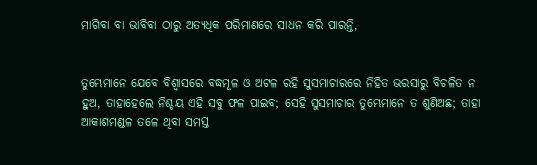ମାଗିବା ବା ଭାବିବା ଠାରୁ ଅତ୍ୟଧିକ ପରିମାଣରେ ସାଧନ କରି ପାରନ୍ତି,


ତୁମ୍ଭେମାନେ ଯେବେ ବିଶ୍ୱାସରେ ବଦ୍ଧମୂଳ ଓ ଅଟଳ ରହି ସୁସମାଚାରରେ ନିହିତ ଭରସାରୁ ବିଚଳିତ ନ ହୁଅ, ତାହାହେଲେ ନିଶ୍ଚୟ ଏହି ସବୁ ଫଳ ପାଇବ; ସେହି ସୁସମାଚାର ତୁମ୍ଭେମାନେ ତ ଶୁଣିଅଛ; ତାହା ଆକାଶମଣ୍ଡଳ ତଳେ ଥିବା ସମସ୍ତ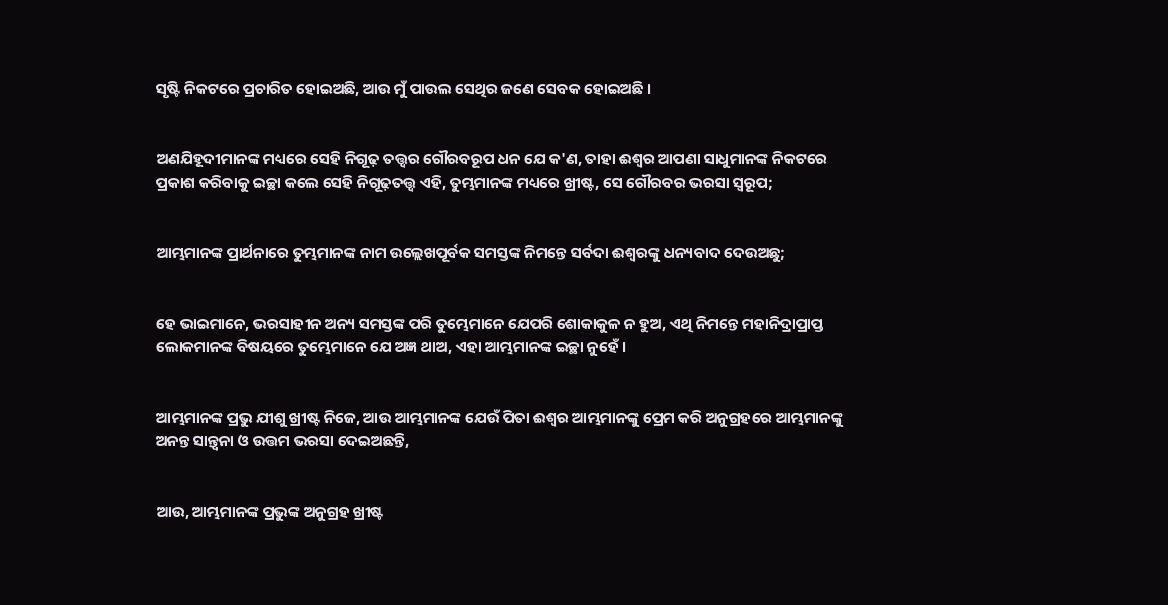ସୃଷ୍ଟି ନିକଟରେ ପ୍ରଚାରିତ ହୋଇଅଛି, ଆଉ ମୁଁ ପାଉଲ ସେଥିର ଜଣେ ସେବକ ହୋଇଅଛି ।


ଅଣଯିହୂଦୀମାନଙ୍କ ମଧ୍ୟରେ ସେହି ନିଗୂଢ଼ ତତ୍ତ୍ୱର ଗୌରବରୂପ ଧନ ଯେ କ'ଣ, ତାହା ଈଶ୍ୱର ଆପଣା ସାଧୁମାନଙ୍କ ନିକଟରେ ପ୍ରକାଶ କରିବାକୁ ଇଚ୍ଛା କଲେ ସେହି ନିଗୂଢ଼ତତ୍ତ୍ୱ ଏହି, ତୁମ୍ଭମାନଙ୍କ ମଧ୍ୟରେ ଖ୍ରୀଷ୍ଟ, ସେ ଗୌରବର ଭରସା ସ୍ୱରୂପ;


ଆମ୍ଭମାନଙ୍କ ପ୍ରାର୍ଥନାରେ ତୁମ୍ଭମାନଙ୍କ ନାମ ଉଲ୍ଲେଖପୂର୍ବକ ସମସ୍ତଙ୍କ ନିମନ୍ତେ ସର୍ବଦା ଈଶ୍ୱରଙ୍କୁ ଧନ୍ୟବାଦ ଦେଉଅଛୁ;


ହେ ଭାଇମାନେ, ଭରସାହୀନ ଅନ୍ୟ ସମସ୍ତଙ୍କ ପରି ତୁମ୍ଭେମାନେ ଯେପରି ଶୋକାକୁଳ ନ ହୁଅ, ଏଥି ନିମନ୍ତେ ମହାନିଦ୍ରାପ୍ରାପ୍ତ ଲୋକମାନଙ୍କ ବିଷୟରେ ତୁମ୍ଭେମାନେ ଯେ ଅଜ୍ଞ ଥାଅ, ଏହା ଆମ୍ଭମାନଙ୍କ ଇଚ୍ଛା ନୁହେଁ ।


ଆମ୍ଭମାନଙ୍କ ପ୍ରଭୁ ଯୀଶୁ ଖ୍ରୀଷ୍ଟ ନିଜେ, ଆଉ ଆମ୍ଭମାନଙ୍କ ଯେଉଁ ପିତା ଈଶ୍ୱର ଆମ୍ଭମାନଙ୍କୁ ପ୍ରେମ କରି ଅନୁଗ୍ରହରେ ଆମ୍ଭମାନଙ୍କୁ ଅନନ୍ତ ସାନ୍ତ୍ୱନା ଓ ଉତ୍ତମ ଭରସା ଦେଇଅଛନ୍ତି,


ଆଉ, ଆମ୍ଭମାନଙ୍କ ପ୍ରଭୁଙ୍କ ଅନୁଗ୍ରହ ଖ୍ରୀଷ୍ଟ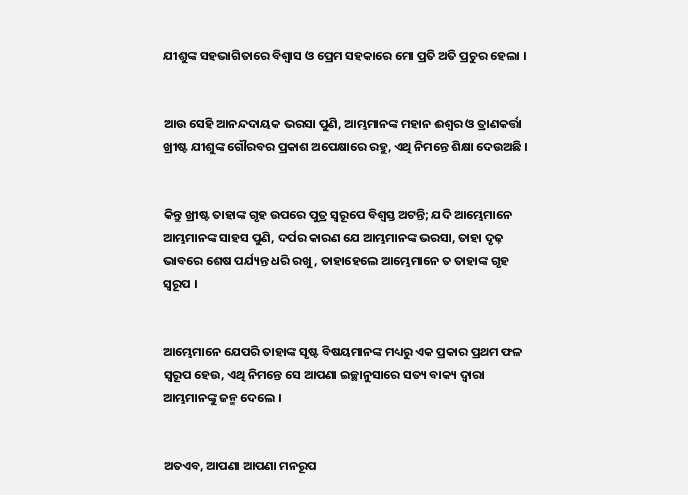ଯୀଶୁଙ୍କ ସହଭାଗିତାରେ ବିଶ୍ୱାସ ଓ ପ୍ରେମ ସହକାରେ ମୋ ପ୍ରତି ଅତି ପ୍ରଚୁର ହେଲା ।


ଆଉ ସେହି ଆନନ୍ଦଦାୟକ ଭରସା ପୁଣି, ଆମ୍ଭମାନଙ୍କ ମହାନ ଈଶ୍ୱର ଓ ତ୍ରାଣକର୍ତ୍ତା ଖ୍ରୀଷ୍ଟ ଯୀଶୁଙ୍କ ଗୌରବର ପ୍ରକାଶ ଅପେକ୍ଷାରେ ରହୁ, ଏଥି ନିମନ୍ତେ ଶିକ୍ଷା ଦେଉଅଛି ।


କିନ୍ତୁ ଖ୍ରୀଷ୍ଟ ତାହାଙ୍କ ଗୃହ ଉପରେ ପୁତ୍ର ସ୍ୱରୂପେ ବିଶ୍ୱସ୍ତ ଅଟନ୍ତି; ଯଦି ଆମ୍ଭେମାନେ ଆମ୍ଭମାନଙ୍କ ସାହସ ପୁଣି, ଦର୍ପର କାରଣ ଯେ ଆମ୍ଭମାନଙ୍କ ଭରସା, ତାହା ଦୃଢ଼ ଭାବରେ ଶେଷ ପର୍ଯ୍ୟନ୍ତ ଧରି ରଖୁ, ତାହାହେଲେ ଆମ୍ଭେମାନେ ତ ତାହାଙ୍କ ଗୃହ ସ୍ୱରୂପ ।


ଆମ୍ଭେମାନେ ଯେପରି ତାହାଙ୍କ ସୃଷ୍ଟ ବିଷୟମାନଙ୍କ ମଧ୍ୟରୁ ଏକ ପ୍ରକାର ପ୍ରଥମ ଫଳ ସ୍ୱରୂପ ହେଉ, ଏଥି ନିମନ୍ତେ ସେ ଆପଣା ଇଚ୍ଛାନୁସାରେ ସତ୍ୟ ବାକ୍ୟ ଦ୍ୱାରା ଆମ୍ଭମାନଙ୍କୁ ଜନ୍ମ ଦେଲେ ।


ଅତଏବ, ଆପଣା ଆପଣା ମନରୂପ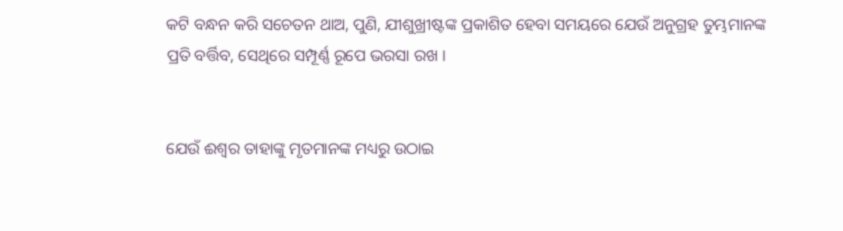କଟି ବନ୍ଧନ କରି ସଚେତନ ଥାଅ, ପୁଣି, ଯୀଶୁଖ୍ରୀଷ୍ଟଙ୍କ ପ୍ରକାଶିତ ହେବା ସମୟରେ ଯେଉଁ ଅନୁଗ୍ରହ ତୁମ୍ଭମାନଙ୍କ ପ୍ରତି ବର୍ତ୍ତିବ, ସେଥିରେ ସମ୍ପୂର୍ଣ୍ଣ ରୂପେ ଭରସା ରଖ ।


ଯେଉଁ ଈଶ୍ୱର ତାହାଙ୍କୁ ମୃତମାନଙ୍କ ମଧ୍ୟରୁ ଉଠାଇ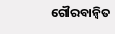ଗୌରବାନ୍ୱିତ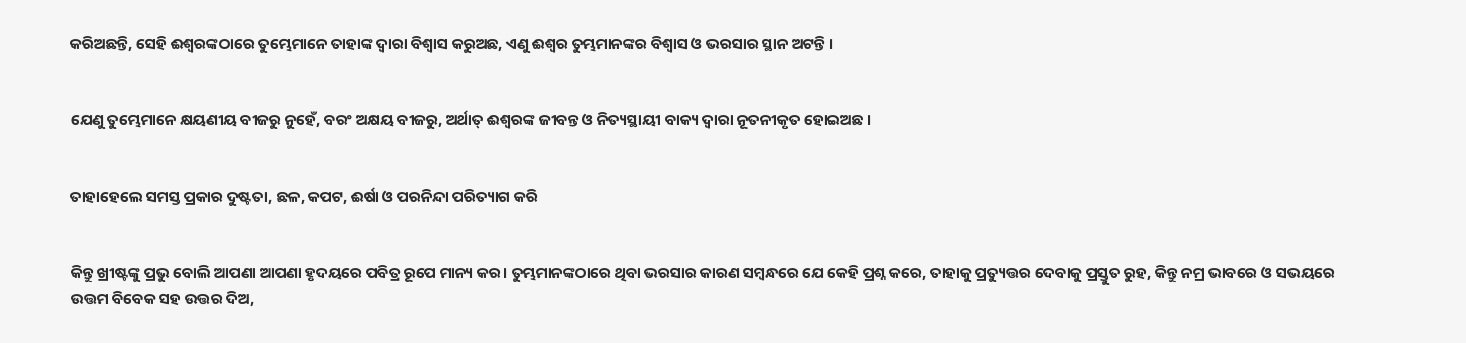କରିଅଛନ୍ତି, ସେହି ଈଶ୍ୱରଙ୍କଠାରେ ତୁମ୍ଭେମାନେ ତାହାଙ୍କ ଦ୍ୱାରା ବିଶ୍ୱାସ କରୁଅଛ, ଏଣୁ ଈଶ୍ୱର ତୁମ୍ଭମାନଙ୍କର ବିଶ୍ୱାସ ଓ ଭରସାର ସ୍ଥାନ ଅଟନ୍ତି ।


ଯେଣୁ ତୁମ୍ଭେମାନେ କ୍ଷୟଣୀୟ ବୀଜରୁ ନୁହେଁ, ବରଂ ଅକ୍ଷୟ ବୀଜରୁ, ଅର୍ଥାତ୍‍ ଈଶ୍ୱରଙ୍କ ଜୀବନ୍ତ ଓ ନିତ୍ୟସ୍ଥାୟୀ ବାକ୍ୟ ଦ୍ୱାରା ନୂତନୀକୃତ ହୋଇଅଛ ।


ତାହାହେଲେ ସମସ୍ତ ପ୍ରକାର ଦୁଷ୍ଟତା, ଛଳ, କପଟ, ଈର୍ଷା ଓ ପରନିନ୍ଦା ପରିତ୍ୟାଗ କରି


କିନ୍ତୁ ଖ୍ରୀଷ୍ଟଙ୍କୁ ପ୍ରଭୁ ବୋଲି ଆପଣା ଆପଣା ହୃଦୟରେ ପବିତ୍ର ରୂପେ ମାନ୍ୟ କର। ତୁମ୍ଭମାନଙ୍କଠାରେ ଥିବା ଭରସାର କାରଣ ସମ୍ବନ୍ଧରେ ଯେ କେହି ପ୍ରଶ୍ନ କରେ, ତାହାକୁ ପ୍ରତ୍ୟୁତ୍ତର ଦେବାକୁ ପ୍ରସ୍ତୁତ ରୁହ, କିନ୍ତୁ ନମ୍ର ଭାବରେ ଓ ସଭୟରେ ଉତ୍ତମ ବିବେକ ସହ ଉତ୍ତର ଦିଅ,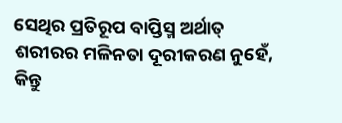ସେଥିର ପ୍ରତିରୂପ ବାପ୍ତିସ୍ମ ଅର୍ଥାତ୍‍ ଶରୀରର ମଳିନତା ଦୂରୀକରଣ ନୁହେଁ, କିନ୍ତୁ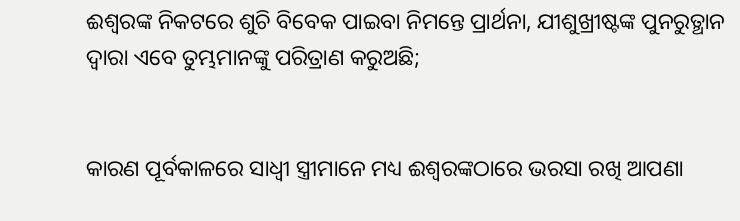ଈଶ୍ୱରଙ୍କ ନିକଟରେ ଶୁଚି ବିବେକ ପାଇବା ନିମନ୍ତେ ପ୍ରାର୍ଥନା, ଯୀଶୁଖ୍ରୀଷ୍ଟଙ୍କ ପୁନରୁତ୍ଥାନ ଦ୍ୱାରା ଏବେ ତୁମ୍ଭମାନଙ୍କୁ ପରିତ୍ରାଣ କରୁଅଛି;


କାରଣ ପୂର୍ବକାଳରେ ସାଧ୍ୱୀ ସ୍ତ୍ରୀମାନେ ମଧ୍ୟ ଈଶ୍ୱରଙ୍କଠାରେ ଭରସା ରଖି ଆପଣା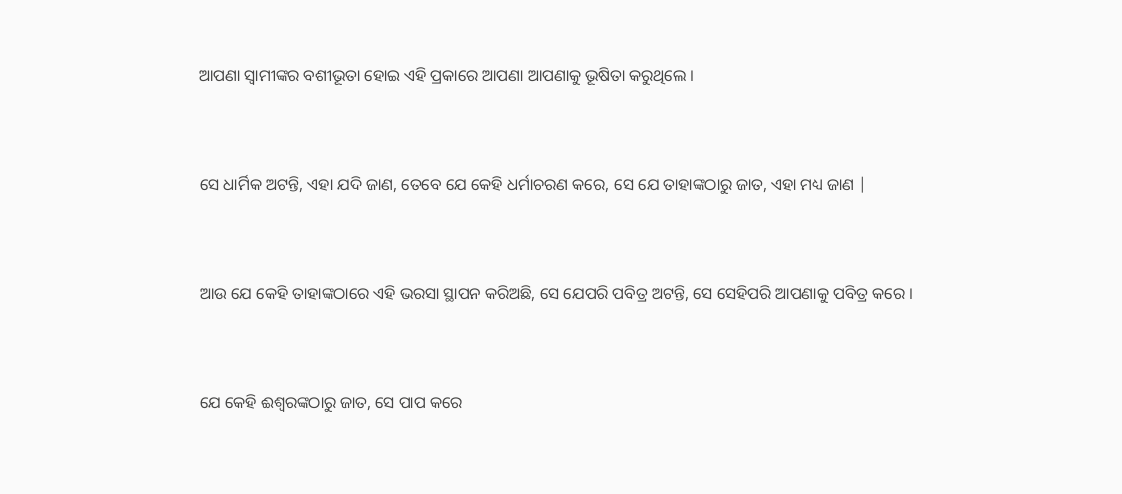ଆପଣା ସ୍ୱାମୀଙ୍କର ବଶୀଭୂତା ହୋଇ ଏହି ପ୍ରକାରେ ଆପଣା ଆପଣାକୁ ଭୂଷିତା କରୁଥିଲେ ।


ସେ ଧାର୍ମିକ ଅଟନ୍ତି, ଏହା ଯଦି ଜାଣ, ତେବେ ଯେ କେହି ଧର୍ମାଚରଣ କରେ, ସେ ଯେ ତାହାଙ୍କଠାରୁ ଜାତ, ଏହା ମଧ୍ୟ ଜାଣ |


ଆଉ ଯେ କେହି ତାହାଙ୍କଠାରେ ଏହି ଭରସା ସ୍ଥାପନ କରିଅଛି, ସେ ଯେପରି ପବିତ୍ର ଅଟନ୍ତି, ସେ ସେହିପରି ଆପଣାକୁ ପବିତ୍ର କରେ ।


ଯେ କେହି ଈଶ୍ୱରଙ୍କଠାରୁ ଜାତ, ସେ ପାପ କରେ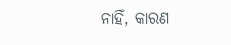ନାହିଁ, କାରଣ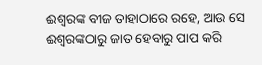ଈଶ୍ୱରଙ୍କ ବୀଜ ତାହାଠାରେ ରହେ, ଆଉ ସେ ଈଶ୍ୱରଙ୍କଠାରୁ ଜାତ ହେବାରୁ ପାପ କରି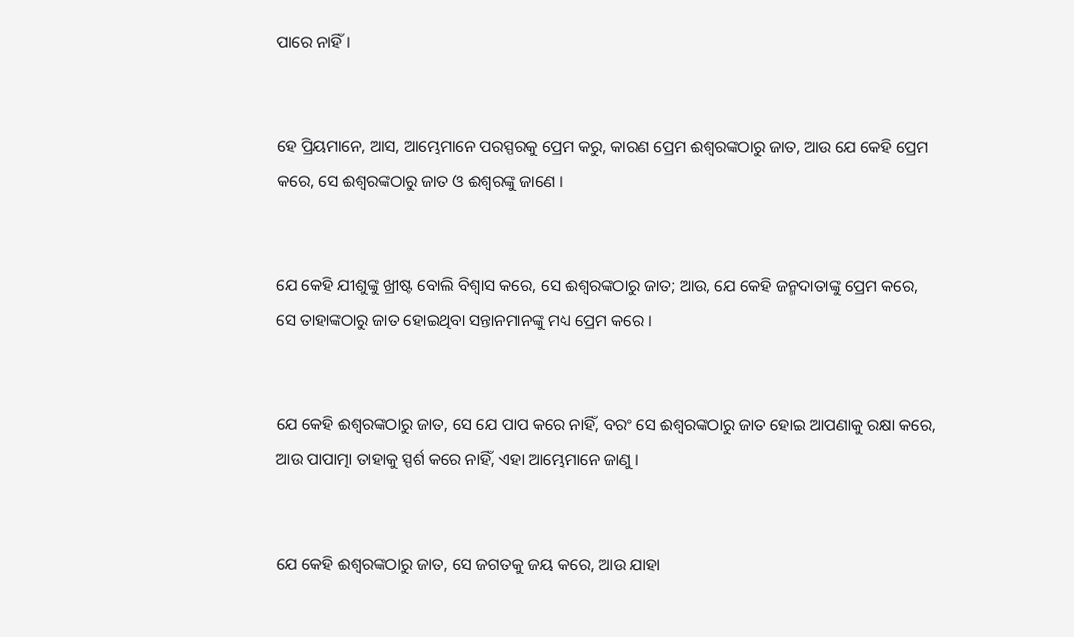ପାରେ ନାହିଁ ।


ହେ ପ୍ରିୟମାନେ, ଆସ, ଆମ୍ଭେମାନେ ପରସ୍ପରକୁ ପ୍ରେମ କରୁ, କାରଣ ପ୍ରେମ ଈଶ୍ୱରଙ୍କଠାରୁ ଜାତ, ଆଉ ଯେ କେହି ପ୍ରେମ କରେ, ସେ ଈଶ୍ୱରଙ୍କଠାରୁ ଜାତ ଓ ଈଶ୍ୱରଙ୍କୁ ଜାଣେ ।


ଯେ କେହି ଯୀଶୁଙ୍କୁ ଖ୍ରୀଷ୍ଟ ବୋଲି ବିଶ୍ୱାସ କରେ, ସେ ଈଶ୍ୱରଙ୍କଠାରୁ ଜାତ; ଆଉ, ଯେ କେହି ଜନ୍ମଦାତାଙ୍କୁ ପ୍ରେମ କରେ, ସେ ତାହାଙ୍କଠାରୁ ଜାତ ହୋଇଥିବା ସନ୍ତାନମାନଙ୍କୁ ମଧ୍ୟ ପ୍ରେମ କରେ ।


ଯେ କେହି ଈଶ୍ୱରଙ୍କଠାରୁ ଜାତ, ସେ ଯେ ପାପ କରେ ନାହିଁ, ବରଂ ସେ ଈଶ୍ୱରଙ୍କଠାରୁ ଜାତ ହୋଇ ଆପଣାକୁ ରକ୍ଷା କରେ, ଆଉ ପାପାତ୍ମା ତାହାକୁ ସ୍ପର୍ଶ କରେ ନାହିଁ, ଏହା ଆମ୍ଭେମାନେ ଜାଣୁ ।


ଯେ କେହି ଈଶ୍ୱରଙ୍କଠାରୁ ଜାତ, ସେ ଜଗତକୁ ଜୟ କରେ, ଆଉ ଯାହା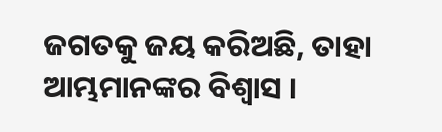ଜଗତକୁ ଜୟ କରିଅଛି, ତାହା ଆମ୍ଭମାନଙ୍କର ବିଶ୍ୱାସ ।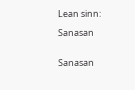Lean sinn:

Sanasan


Sanasan